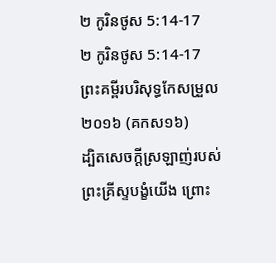២ កូរិនថូស 5:14-17
២ កូរិនថូស 5:14-17 ព្រះគម្ពីរបរិសុទ្ធកែសម្រួល ២០១៦ (គកស១៦)
ដ្បិតសេចក្តីស្រឡាញ់របស់ព្រះគ្រីស្ទបង្ខំយើង ព្រោះ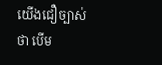យើងជឿច្បាស់ថា បើម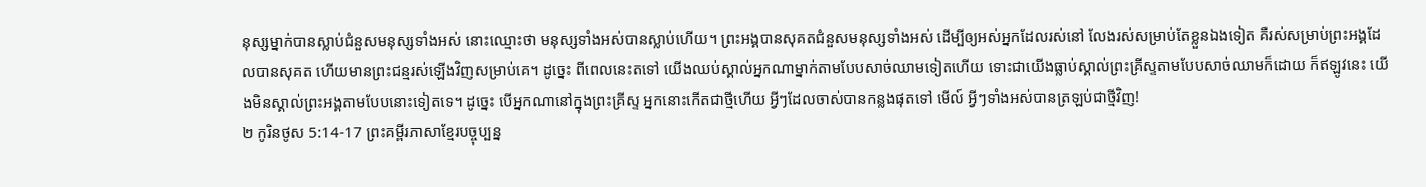នុស្សម្នាក់បានស្លាប់ជំនួសមនុស្សទាំងអស់ នោះឈ្មោះថា មនុស្សទាំងអស់បានស្លាប់ហើយ។ ព្រះអង្គបានសុគតជំនួសមនុស្សទាំងអស់ ដើម្បីឲ្យអស់អ្នកដែលរស់នៅ លែងរស់សម្រាប់តែខ្លួនឯងទៀត គឺរស់សម្រាប់ព្រះអង្គដែលបានសុគត ហើយមានព្រះជន្មរស់ឡើងវិញសម្រាប់គេ។ ដូច្នេះ ពីពេលនេះតទៅ យើងឈប់ស្គាល់អ្នកណាម្នាក់តាមបែបសាច់ឈាមទៀតហើយ ទោះជាយើងធ្លាប់ស្គាល់ព្រះគ្រីស្ទតាមបែបសាច់ឈាមក៏ដោយ ក៏ឥឡូវនេះ យើងមិនស្គាល់ព្រះអង្គតាមបែបនោះទៀតទេ។ ដូច្នេះ បើអ្នកណានៅក្នុងព្រះគ្រីស្ទ អ្នកនោះកើតជាថ្មីហើយ អ្វីៗដែលចាស់បានកន្លងផុតទៅ មើល៍ អ្វីៗទាំងអស់បានត្រឡប់ជាថ្មីវិញ!
២ កូរិនថូស 5:14-17 ព្រះគម្ពីរភាសាខ្មែរបច្ចុប្បន្ន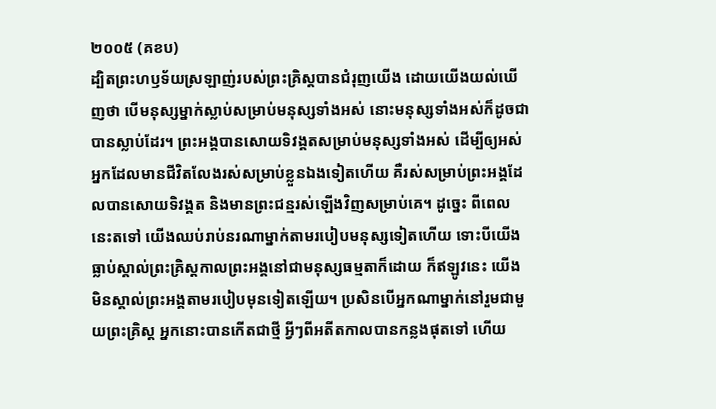២០០៥ (គខប)
ដ្បិតព្រះហឫទ័យស្រឡាញ់របស់ព្រះគ្រិស្តបានជំរុញយើង ដោយយើងយល់ឃើញថា បើមនុស្សម្នាក់ស្លាប់សម្រាប់មនុស្សទាំងអស់ នោះមនុស្សទាំងអស់ក៏ដូចជាបានស្លាប់ដែរ។ ព្រះអង្គបានសោយទិវង្គតសម្រាប់មនុស្សទាំងអស់ ដើម្បីឲ្យអស់អ្នកដែលមានជីវិតលែងរស់សម្រាប់ខ្លួនឯងទៀតហើយ គឺរស់សម្រាប់ព្រះអង្គដែលបានសោយទិវង្គត និងមានព្រះជន្មរស់ឡើងវិញសម្រាប់គេ។ ដូច្នេះ ពីពេលនេះតទៅ យើងឈប់រាប់នរណាម្នាក់តាមរបៀបមនុស្សទៀតហើយ ទោះបីយើងធ្លាប់ស្គាល់ព្រះគ្រិស្តកាលព្រះអង្គនៅជាមនុស្សធម្មតាក៏ដោយ ក៏ឥឡូវនេះ យើងមិនស្គាល់ព្រះអង្គតាមរបៀបមុនទៀតឡើយ។ ប្រសិនបើអ្នកណាម្នាក់នៅរួមជាមួយព្រះគ្រិស្ត អ្នកនោះបានកើតជាថ្មី អ្វីៗពីអតីតកាលបានកន្លងផុតទៅ ហើយ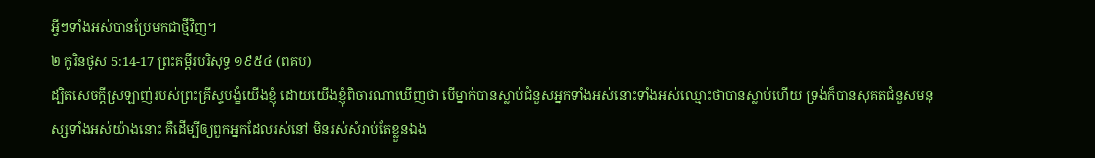អ្វីៗទាំងអស់បានប្រែមកជាថ្មីវិញ។
២ កូរិនថូស 5:14-17 ព្រះគម្ពីរបរិសុទ្ធ ១៩៥៤ (ពគប)
ដ្បិតសេចក្ដីស្រឡាញ់របស់ព្រះគ្រីស្ទបង្ខំយើងខ្ញុំ ដោយយើងខ្ញុំពិចារណាឃើញថា បើម្នាក់បានស្លាប់ជំនួសអ្នកទាំងអស់នោះទាំងអស់ឈ្មោះថាបានស្លាប់ហើយ ទ្រង់ក៏បានសុគតជំនួសមនុស្សទាំងអស់យ៉ាងនោះ គឺដើម្បីឲ្យពួកអ្នកដែលរស់នៅ មិនរស់សំរាប់តែខ្លួនឯង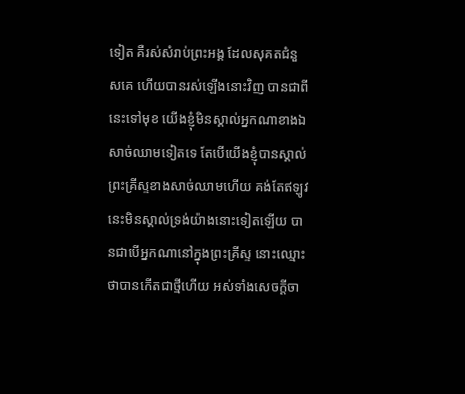ទៀត គឺរស់សំរាប់ព្រះអង្គ ដែលសុគតជំនួសគេ ហើយបានរស់ឡើងនោះវិញ បានជាពីនេះទៅមុខ យើងខ្ញុំមិនស្គាល់អ្នកណាខាងឯសាច់ឈាមទៀតទេ តែបើយើងខ្ញុំបានស្គាល់ព្រះគ្រីស្ទខាងសាច់ឈាមហើយ គង់តែឥឡូវនេះមិនស្គាល់ទ្រង់យ៉ាងនោះទៀតឡើយ បានជាបើអ្នកណានៅក្នុងព្រះគ្រីស្ទ នោះឈ្មោះថាបានកើតជាថ្មីហើយ អស់ទាំងសេចក្ដីចា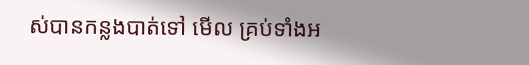ស់បានកន្លងបាត់ទៅ មើល គ្រប់ទាំងអ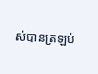ស់បានត្រឡប់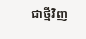ជាថ្មីវិញ